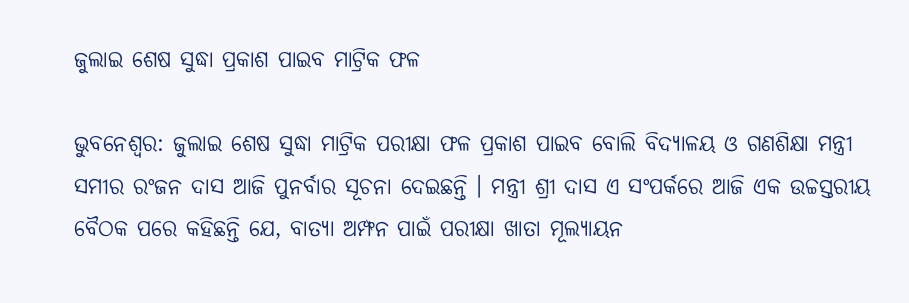ଜୁଲାଇ ଶେଷ ସୁଦ୍ଧା ପ୍ରକାଶ ପାଇବ ମାଟ୍ରିକ ଫଳ

ଭୁବନେଶ୍ୱର: ଜୁଲାଇ ଶେଷ ସୁଦ୍ଧା ମାଟ୍ରିକ ପରୀକ୍ଷା ଫଳ ପ୍ରକାଶ ପାଇବ ବୋଲି ବିଦ୍ୟାଳୟ ଓ ଗଣଶିକ୍ଷା ମନ୍ତ୍ରୀ ସମୀର ରଂଜନ ଦାସ ଆଜି ପୁନର୍ବାର ସୂଚନା ଦେଇଛନ୍ତି । ମନ୍ତ୍ରୀ ଶ୍ରୀ ଦାସ ଏ ସଂପର୍କରେ ଆଜି ଏକ ଉଚ୍ଚସ୍ତରୀୟ ବୈଠକ ପରେ କହିଛନ୍ତି ଯେ, ବାତ୍ୟା ଅମ୍ଫନ ପାଇଁ ପରୀକ୍ଷା ଖାତା ମୂଲ୍ୟାୟନ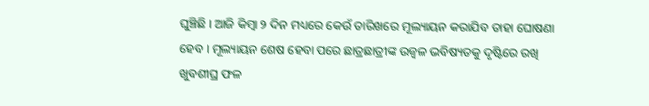ଘୁଞ୍ଚିଛି । ଆଜି କିମ୍ବା ୨ ଦିନ ମଧ୍ୟରେ କେଉଁ ତାରିଖରେ ମୂଲ୍ୟାୟନ କରାଯିବ ତାହା ଘୋଷଣା ହେବ । ମୂଲ୍ୟାୟନ ଶେଷ ହେବା ପରେ ଛାତ୍ରଛାତ୍ରୀଙ୍କ ଉଜ୍ୱଳ ଭବିଷ୍ୟତକୁ ଦୃଷ୍ଟିରେ ରଖି ଖୁବଶୀଘ୍ର ଫଳ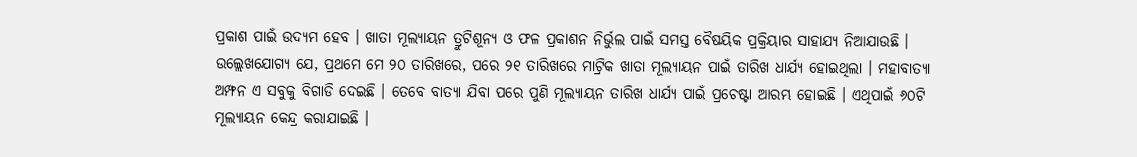ପ୍ରକାଶ ପାଇଁ ଉଦ୍ୟମ ହେବ । ଖାତା ମୂଲ୍ୟାୟନ ତ୍ରୁଟିଶୂନ୍ୟ ଓ ଫଳ ପ୍ରକାଶନ ନିର୍ଭୁଲ ପାଇଁ ସମସ୍ତ ବୈଷୟିକ ପ୍ରକ୍ରିୟାର ସାହାଯ୍ୟ ନିଆଯାଉଛି । ଉଲ୍ଲେଖଯୋଗ୍ୟ ଯେ, ପ୍ରଥମେ ମେ ୨୦ ତାରିଖରେ, ପରେ ୨୧ ତାରିଖରେ ମାଟ୍ରିକ ଖାତା ମୂଲ୍ୟାୟନ ପାଇଁ ତାରିଖ ଧାର୍ଯ୍ୟ ହୋଇଥିଲା । ମହାବାତ୍ୟା ଅମ୍ଫନ ଏ ସବୁକୁ ବିଗାଡି ଦେଇଛି । ତେବେ ବାତ୍ୟା ଯିବା ପରେ ପୁଣି ମୂଲ୍ୟାୟନ ତାରିଖ ଧାର୍ଯ୍ୟ ପାଇଁ ପ୍ରଚେଷ୍ଟା ଆରମ୍ଭ ହୋଇଛି । ଏଥିପାଇଁ ୬୦ଟି ମୂଲ୍ୟାୟନ କେନ୍ଦ୍ର କରାଯାଇଛି ।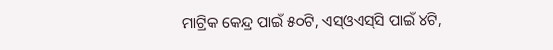ମାଟ୍ରିକ କେନ୍ଦ୍ର ପାଇଁ ୫୦ଟି, ଏସ୍‌ଓଏସ୍‌ସି ପାଇଁ ୪ଟି,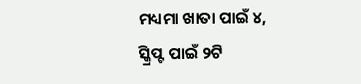ମଧ୍ୟମା ଖାତା ପାଇଁ ୪, ସ୍କ୍ରିପ୍ଟ ପାଇଁ ୨ଟି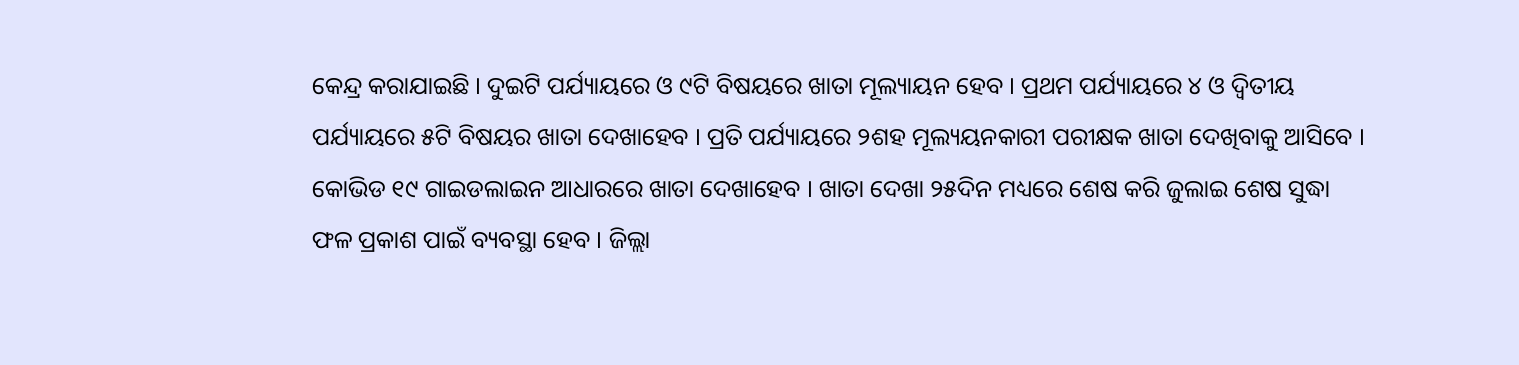କେନ୍ଦ୍ର କରାଯାଇଛି । ଦୁଇଟି ପର୍ଯ୍ୟାୟରେ ଓ ୯ଟି ବିଷୟରେ ଖାତା ମୂଲ୍ୟାୟନ ହେବ । ପ୍ରଥମ ପର୍ଯ୍ୟାୟରେ ୪ ଓ ଦ୍ୱିତୀୟ ପର୍ଯ୍ୟାୟରେ ୫ଟି ବିଷୟର ଖାତା ଦେଖାହେବ । ପ୍ରତି ପର୍ଯ୍ୟାୟରେ ୨ଶହ ମୂଲ୍ୟୟନକାରୀ ପରୀକ୍ଷକ ଖାତା ଦେଖିବାକୁ ଆସିବେ । କୋଭିଡ ୧୯ ଗାଇଡଲାଇନ ଆଧାରରେ ଖାତା ଦେଖାହେବ । ଖାତା ଦେଖା ୨୫ଦିନ ମଧ୍ୟରେ ଶେଷ କରି ଜୁଲାଇ ଶେଷ ସୁଦ୍ଧା ଫଳ ପ୍ରକାଶ ପାଇଁ ବ୍ୟବସ୍ଥା ହେବ । ଜିଲ୍ଲା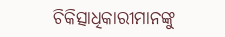ଚିକିତ୍ସାଧିକାରୀମାନଙ୍କୁ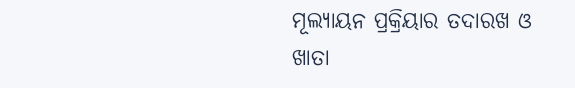ମୂଲ୍ୟାୟନ ପ୍ରକ୍ରିୟାର ତଦାରଖ ଓ ଖାତା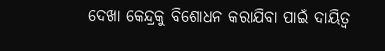ଦେଖା କେନ୍ଦ୍ରକୁ ବିଶୋଧନ କରାଯିବା ପାଇଁ ଦାୟିତ୍ୱ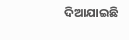ଦିଆଯାଇଛି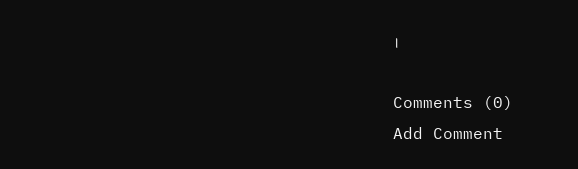।

Comments (0)
Add Comment